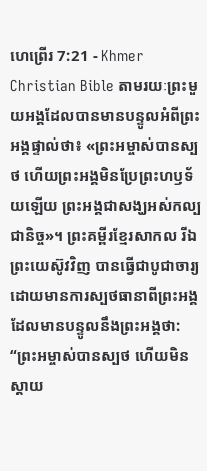ហេព្រើរ 7:21 - Khmer Christian Bible តាមរយៈព្រះមួយអង្គដែលបានមានបន្ទូលអំពីព្រះអង្គផ្ទាល់ថា៖ «ព្រះអម្ចាស់បានស្បថ ហើយព្រះអង្គមិនប្រែព្រះហឫទ័យឡើយ ព្រះអង្គជាសង្ឃអស់កល្បជានិច្ច»។ ព្រះគម្ពីរខ្មែរសាកល រីឯព្រះយេស៊ូវវិញ បានធ្វើជាបូជាចារ្យដោយមានការស្បថធានាពីព្រះអង្គដែលមានបន្ទូលនឹងព្រះអង្គថា: “ព្រះអម្ចាស់បានស្បថ ហើយមិនស្ដាយ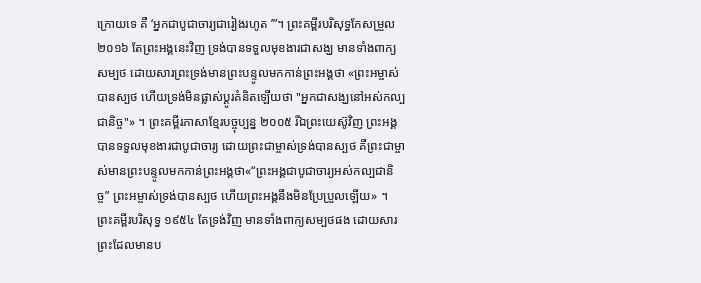ក្រោយទេ គឺ ‘អ្នកជាបូជាចារ្យជារៀងរហូត ’”។ ព្រះគម្ពីរបរិសុទ្ធកែសម្រួល ២០១៦ តែព្រះអង្គនេះវិញ ទ្រង់បានទទួលមុខងារជាសង្ឃ មានទាំងពាក្យសម្បថ ដោយសារព្រះទ្រង់មានព្រះបន្ទូលមកកាន់ព្រះអង្គថា «ព្រះអម្ចាស់បានស្បថ ហើយទ្រង់មិនផ្លាស់ប្ដូរគំនិតឡើយថា "អ្នកជាសង្ឃនៅអស់កល្បជានិច្ច"» ។ ព្រះគម្ពីរភាសាខ្មែរបច្ចុប្បន្ន ២០០៥ រីឯព្រះយេស៊ូវិញ ព្រះអង្គបានទទួលមុខងារជាបូជាចារ្យ ដោយព្រះជាម្ចាស់ទ្រង់បានស្បថ គឺព្រះជាម្ចាស់មានព្រះបន្ទូលមកកាន់ព្រះអង្គថា«“ព្រះអង្គជាបូជាចារ្យអស់កល្បជានិច្ច” ព្រះអម្ចាស់ទ្រង់បានស្បថ ហើយព្រះអង្គនឹងមិនប្រែប្រួលឡើយ» ។ ព្រះគម្ពីរបរិសុទ្ធ ១៩៥៤ តែទ្រង់វិញ មានទាំងពាក្យសម្បថផង ដោយសារព្រះដែលមានប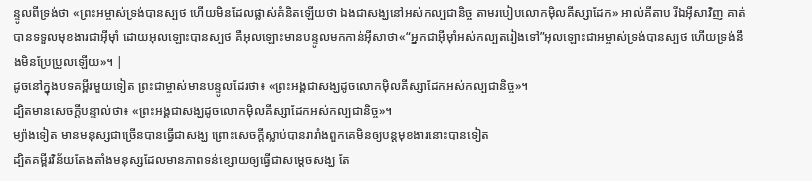ន្ទូលពីទ្រង់ថា «ព្រះអម្ចាស់ទ្រង់បានស្បថ ហើយមិនដែលផ្លាស់គំនិតឡើយថា ឯងជាសង្ឃនៅអស់កល្បជានិច្ច តាមរបៀបលោកម៉ិលគីស្សាដែក» អាល់គីតាប រីឯអ៊ីសាវិញ គាត់បានទទួលមុខងារជាអ៊ីមុាំ ដោយអុលឡោះបានស្បថ គឺអុលឡោះមានបន្ទូលមកកាន់អ៊ីសាថា«“អ្នកជាអ៊ីមុាំអស់កល្បតរៀងទៅ”អុលឡោះជាអម្ចាស់ទ្រង់បានស្បថ ហើយទ្រង់នឹងមិនប្រែប្រួលឡើយ»។ |
ដូចនៅក្នុងបទគម្ពីរមួយទៀត ព្រះជាម្ចាស់មានបន្ទូលដែរថា៖ «ព្រះអង្គជាសង្ឃដូចលោកម៉ិលគីស្សាដែកអស់កល្បជានិច្ច»។
ដ្បិតមានសេចក្ដីបន្ទាល់ថា៖ «ព្រះអង្គជាសង្ឃដូចលោកម៉ិលគីស្សាដែកអស់កល្បជានិច្ច»។
ម្យ៉ាងទៀត មានមនុស្សជាច្រើនបានធ្វើជាសង្ឃ ព្រោះសេចក្ដីស្លាប់បានរារាំងពួកគេមិនឲ្យបន្តមុខងារនោះបានទៀត
ដ្បិតគម្ពីរវិន័យតែងតាំងមនុស្សដែលមានភាពទន់ខ្សោយឲ្យធ្វើជាសម្ដេចសង្ឃ តែ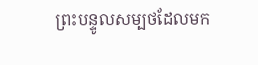ព្រះបន្ទូលសម្បថដែលមក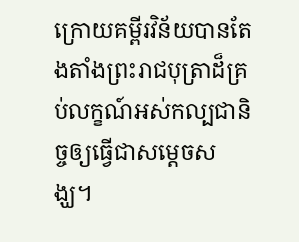ក្រោយគម្ពីរវិន័យបានតែងតាំងព្រះរាជបុត្រាដ៏គ្រប់លក្ខណ៍អស់កល្បជានិច្ចឲ្យធ្វើជាសម្ដេចសង្ឃ។